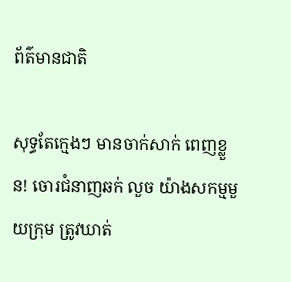ព័ត៌មានជាតិ

សុទ្ធតែក្មេងៗ មានចាក់សាក់ ពេញខ្លួន! ចោរជំនាញឆក់ លួច យ៉ាងសកម្មមួយក្រុម ត្រូវឃាត់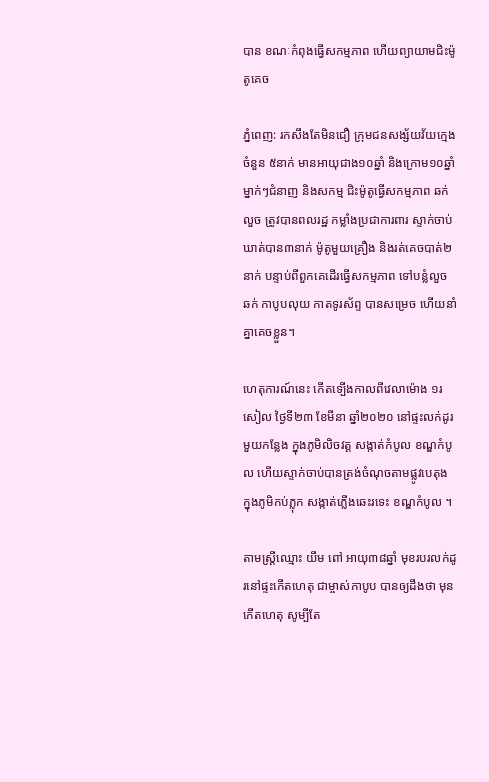បាន ខណៈកំពុងធ្វើសកម្មភាព ហើយព្យាយាមជិះម៉ូតូគេច

ភ្នំពេញ: រកសឹងតែមិនជឿ ក្រុមជនសង្ស័យវ័យក្មេងចំនួន ៥នាក់ មានអាយុជាង១០ឆ្នាំ និងក្រោម១០ឆ្នាំ ម្នាក់ៗជំនាញ និងសកម្ម ជិះម៉ូតូធ្វើសកម្មភាព ឆក់ លួច ត្រូវបានពលរដ្ឋ កម្លាំងប្រជាការពារ ស្ទាក់ចាប់ឃាត់បាន៣នាក់ ម៉ូតូមួយគ្រឿង និងរត់គេចបាត់២នាក់ បន្ទាប់ពីពួកគេដើរធ្វើសកម្មភាព ទៅបន្លំលួច ឆក់ កាបូបលុយ កាតទូរស័ព្ទ បានសម្រេច ហើយនាំគ្នាគេចខ្លួន។

ហេតុការណ៍នេះ កើតទ្បើងកាលពីវេលាម៉ោង ១រសៀល ថ្ងៃទី២៣ ខែមីនា ឆ្នាំ២០២០ នៅផ្ទះលក់ដូរមួយកន្លែង ក្នុងភូមិលិចវត្ត សង្កាត់កំបូល ខណ្ឌកំបូល ហើយស្ទាក់ចាប់បានត្រង់ចំណុចតាមផ្លូវបេតុង ក្នុងភូមិកប់ភ្លុក សង្កាត់ភ្លើងឆេះរទេះ ខណ្ឌកំបូល ។

តាមស្ត្រីឈ្មោះ យឹម ពៅ អាយុ៣៨ឆ្នាំ មុខរបរលក់ដូរនៅផ្ទះកើតហេតុ ជាម្ចាស់កាបូប បានឲ្យដឹងថា មុនកើតហេតុ សូម្បីតែ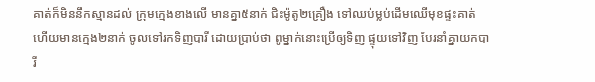គាត់ក៏មិននឹកស្មានដល់ ក្រុមក្មេងខាងលើ មានគ្នា៥នាក់ ជិះម៉ូតូ២គ្រឿង ទៅឈប់ម្លប់ដើមឈើមុខផ្ទះគាត់ ហើយមានក្មេង២នាក់ ចូលទៅរកទិញបារី ដោយប្រាប់ថា ពូម្នាក់នោះប្រើឲ្យទិញ ផ្ទុយទៅវិញ បែរនាំគ្នាយកបារី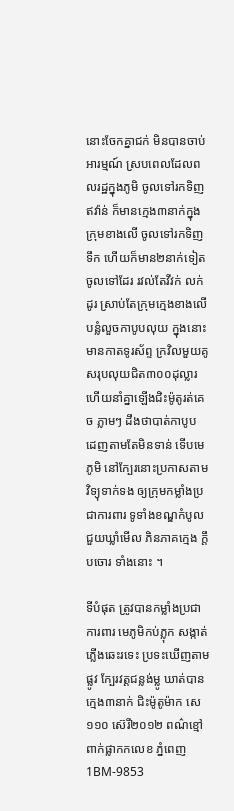នោះចែកគ្នាជក់ មិនបានចាប់អារម្មណ៍ ស្របពេលដែលពលរដ្ឋក្នុងភូមិ ចូលទៅរកទិញឥវ៉ាន់ ក៏មានក្មេង៣នាក់ក្នុងក្រុមខាងលើ ចូលទៅរកទិញទឹក ហើយក៏មាន២នាក់ទៀតចូលទៅដែរ រវល់តែវីវក់ លក់ដូរ ស្រាប់តែក្រុមក្មេងខាងលើ បន្លំលួចកាបូបលុយ ក្នុងនោះ មានកាតទូរស័ព្ទ ក្រវិលមួយគូ សរុបលុយជិត៣០០ដុល្លារ ហើយនាំគ្នាឡើងជិះម៉ូតូរត់គេច ភ្លាមៗ ដឹងថាបាត់កាបូប ដេញតាមតែមិនទាន់ ទើបមេភូមិ នៅក្បែរនោះប្រកាសតាមវិទ្យុទាក់ទង ឲ្យក្រុមកម្លាំងប្រជាការពារ ទូទាំងខណ្ឌកំបូល ជួយឃ្លាំមើល ភិនភាគក្មេង ក្តឹបចោរ ទាំងនោះ ។

ទីបំផុត ត្រូវបានកម្លាំងប្រជាការពារ មេភូមិកប់ភ្លុក សង្កាត់ភ្លើងឆេះរទេះ ប្រទះឃើញតាមផ្លូវ ក្បែរវត្តជន្លង់ម្លូ ឃាត់បានក្មេង៣នាក់ ជិះម៉ូតូម៉ាក សេ១១០ ស៊េរី២០១២ ពណ៌ខ្មៅ ពាក់ផ្លាកកលេខ ភ្នំពេញ 1BM-9853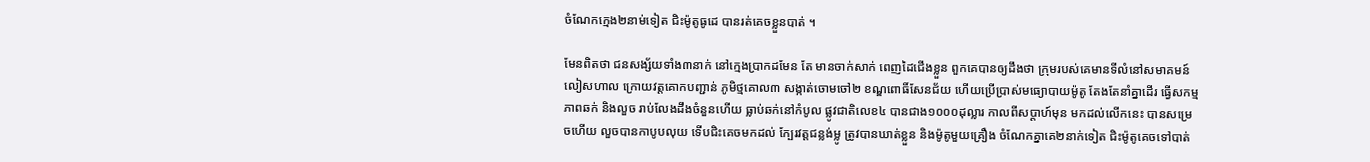ចំណែកក្មេង២នាម់ទៀត ជិះម៉ូតូធូដេ បានរត់គេចខ្លួនបាត់ ។

មែនពិតថា ជនសង្ស័យទាំង៣នាក់ នៅក្មេងប្រាកដមែន តែ មានចាក់សាក់ ពេញដៃជើងខ្លួន ពួកគេបានឲ្យដឹងថា ក្រុមរបស់គេមានទីលំនៅសមាគមន៍លៀសហាល ក្រោយវត្តគោកបញ្ជាន់ ភូមិថ្មគោល៣ សង្កាត់ចោមចៅ២ ខណ្ឌពោធិ៍សែនជ័យ ហើយប្រើប្រាស់មធ្យោបាយម៉ូតូ តែងតែនាំគ្នាដើរ ធ្វើសកម្មភាពឆក់ និងលួច រាប់លែងដឹងចំនួនហើយ ធ្លាប់ឆក់នៅកំបូល ផ្លូវជាតិលេខ៤ បានជាង១០០០ដុល្លារ កាលពីសប្តាហ៍មុន មកដល់លើកនេះ បានសម្រេចហើយ លួចបានកាបូបលុយ ទើបជិះគេចមកដល់ ក្បែរវត្តជន្លង់ម្លូ ត្រូវបានឃាត់ខ្លួន និងម៉ូតូមួយគ្រឿង ចំណែកគ្នាគេ២នាក់ទៀត ជិះម៉ូតូគេចទៅបាត់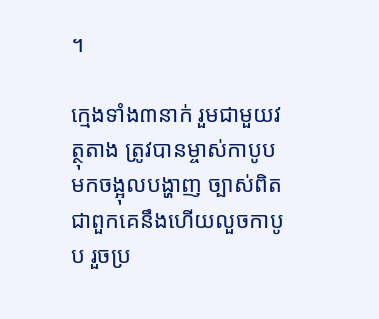។

ក្មេងទាំង៣នាក់ រួមជាមួយវត្ថុតាង ត្រូវបានម្ចាស់កាបូប មកចង្អុលបង្ហាញ ច្បាស់ពិតជាពួកគេនឹងហើយលួចកាបូប រួចប្រ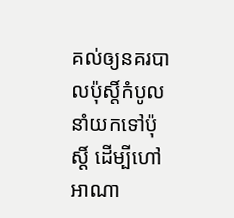គល់ឲ្យនគរបាលប៉ុស្តិ៍កំបូល នាំយកទៅប៉ុស្តិ៍ ដើម្បីហៅអាណា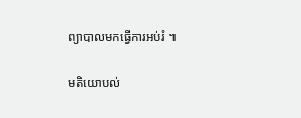ព្យាបាលមកធ្វើការអប់រំ ៕

មតិយោបល់